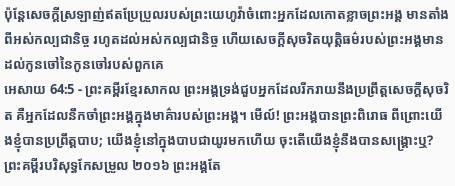ប៉ុន្តែសេចក្ដីស្រឡាញ់ឥតប្រែប្រួលរបស់ព្រះយេហូវ៉ាចំពោះអ្នកដែលកោតខ្លាចព្រះអង្គ មានតាំងពីអស់កល្បជានិច្ច រហូតដល់អស់កល្បជានិច្ច ហើយសេចក្ដីសុចរិតយុត្តិធម៌របស់ព្រះអង្គមានដល់កូនចៅនៃកូនចៅរបស់ពួកគេ
អេសាយ 64:5 - ព្រះគម្ពីរខ្មែរសាកល ព្រះអង្គទ្រង់ជួបអ្នកដែលរីករាយនឹងប្រព្រឹត្តសេចក្ដីសុចរិត គឺអ្នកដែលនឹកចាំព្រះអង្គក្នុងមាគ៌ារបស់ព្រះអង្គ។ មើល៍! ព្រះអង្គបានព្រះពិរោធ ពីព្រោះយើងខ្ញុំបានប្រព្រឹត្តបាប; យើងខ្ញុំនៅក្នុងបាបជាយូរមកហើយ ចុះតើយើងខ្ញុំនឹងបានសង្គ្រោះឬ? ព្រះគម្ពីរបរិសុទ្ធកែសម្រួល ២០១៦ ព្រះអង្គតែ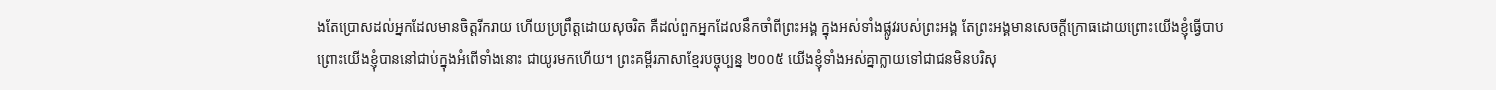ងតែប្រោសដល់អ្នកដែលមានចិត្តរីករាយ ហើយប្រព្រឹត្តដោយសុចរិត គឺដល់ពួកអ្នកដែលនឹកចាំពីព្រះអង្គ ក្នុងអស់ទាំងផ្លូវរបស់ព្រះអង្គ តែព្រះអង្គមានសេចក្ដីក្រោធដោយព្រោះយើងខ្ញុំធ្វើបាប ព្រោះយើងខ្ញុំបាននៅជាប់ក្នុងអំពើទាំងនោះ ជាយូរមកហើយ។ ព្រះគម្ពីរភាសាខ្មែរបច្ចុប្បន្ន ២០០៥ យើងខ្ញុំទាំងអស់គ្នាក្លាយទៅជាជនមិនបរិសុ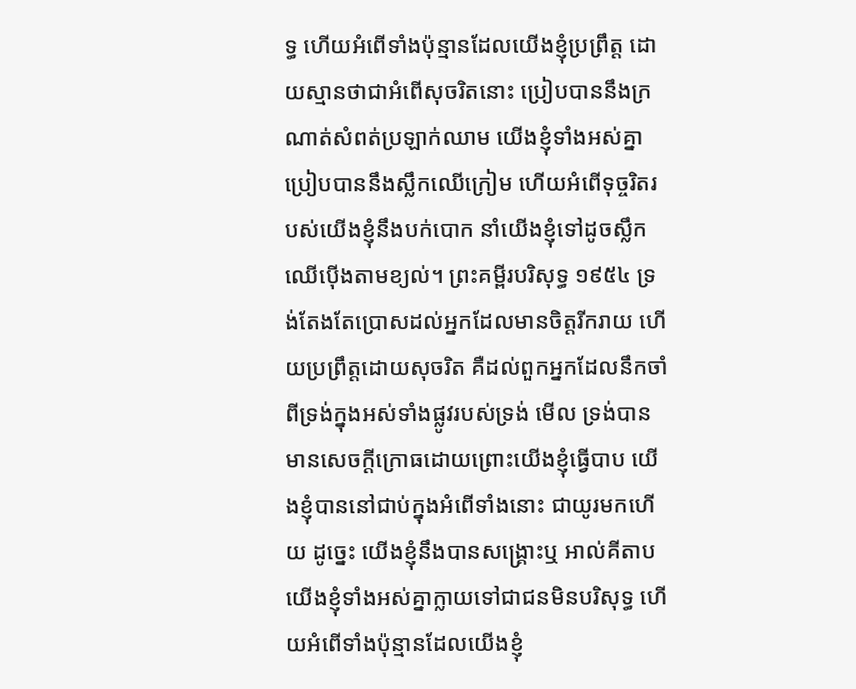ទ្ធ ហើយអំពើទាំងប៉ុន្មានដែលយើងខ្ញុំប្រព្រឹត្ត ដោយស្មានថាជាអំពើសុចរិតនោះ ប្រៀបបាននឹងក្រណាត់សំពត់ប្រឡាក់ឈាម យើងខ្ញុំទាំងអស់គ្នាប្រៀបបាននឹងស្លឹកឈើក្រៀម ហើយអំពើទុច្ចរិតរបស់យើងខ្ញុំនឹងបក់បោក នាំយើងខ្ញុំទៅដូចស្លឹកឈើប៉ើងតាមខ្យល់។ ព្រះគម្ពីរបរិសុទ្ធ ១៩៥៤ ទ្រង់តែងតែប្រោសដល់អ្នកដែលមានចិត្តរីករាយ ហើយប្រព្រឹត្តដោយសុចរិត គឺដល់ពួកអ្នកដែលនឹកចាំពីទ្រង់ក្នុងអស់ទាំងផ្លូវរបស់ទ្រង់ មើល ទ្រង់បានមានសេចក្ដីក្រោធដោយព្រោះយើងខ្ញុំធ្វើបាប យើងខ្ញុំបាននៅជាប់ក្នុងអំពើទាំងនោះ ជាយូរមកហើយ ដូច្នេះ យើងខ្ញុំនឹងបានសង្គ្រោះឬ អាល់គីតាប យើងខ្ញុំទាំងអស់គ្នាក្លាយទៅជាជនមិនបរិសុទ្ធ ហើយអំពើទាំងប៉ុន្មានដែលយើងខ្ញុំ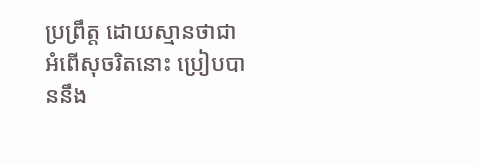ប្រព្រឹត្ត ដោយស្មានថាជាអំពើសុចរិតនោះ ប្រៀបបាននឹង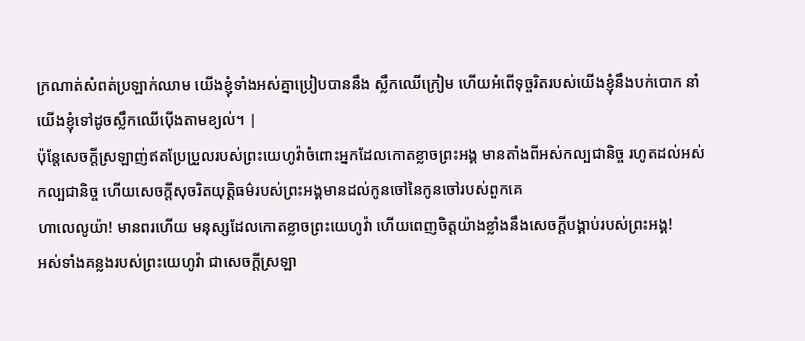ក្រណាត់សំពត់ប្រឡាក់ឈាម យើងខ្ញុំទាំងអស់គ្នាប្រៀបបាននឹង ស្លឹកឈើក្រៀម ហើយអំពើទុច្ចរិតរបស់យើងខ្ញុំនឹងបក់បោក នាំយើងខ្ញុំទៅដូចស្លឹកឈើប៉ើងតាមខ្យល់។ |
ប៉ុន្តែសេចក្ដីស្រឡាញ់ឥតប្រែប្រួលរបស់ព្រះយេហូវ៉ាចំពោះអ្នកដែលកោតខ្លាចព្រះអង្គ មានតាំងពីអស់កល្បជានិច្ច រហូតដល់អស់កល្បជានិច្ច ហើយសេចក្ដីសុចរិតយុត្តិធម៌របស់ព្រះអង្គមានដល់កូនចៅនៃកូនចៅរបស់ពួកគេ
ហាលេលូយ៉ា! មានពរហើយ មនុស្សដែលកោតខ្លាចព្រះយេហូវ៉ា ហើយពេញចិត្តយ៉ាងខ្លាំងនឹងសេចក្ដីបង្គាប់របស់ព្រះអង្គ!
អស់ទាំងគន្លងរបស់ព្រះយេហូវ៉ា ជាសេចក្ដីស្រឡា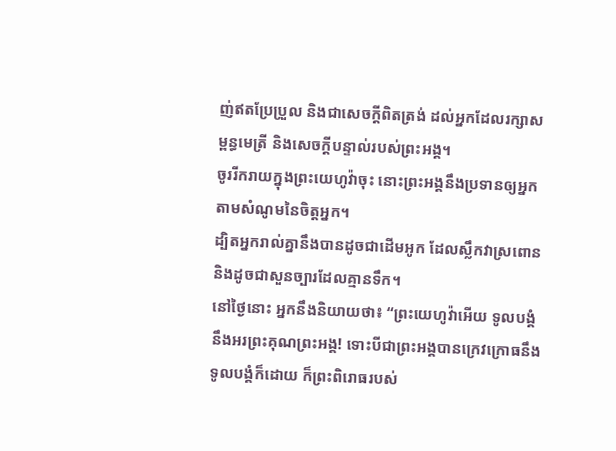ញ់ឥតប្រែប្រួល និងជាសេចក្ដីពិតត្រង់ ដល់អ្នកដែលរក្សាសម្ពន្ធមេត្រី និងសេចក្ដីបន្ទាល់របស់ព្រះអង្គ។
ចូររីករាយក្នុងព្រះយេហូវ៉ាចុះ នោះព្រះអង្គនឹងប្រទានឲ្យអ្នកតាមសំណូមនៃចិត្តអ្នក។
ដ្បិតអ្នករាល់គ្នានឹងបានដូចជាដើមអូក ដែលស្លឹកវាស្រពោន និងដូចជាសួនច្បារដែលគ្មានទឹក។
នៅថ្ងៃនោះ អ្នកនឹងនិយាយថា៖ “ព្រះយេហូវ៉ាអើយ ទូលបង្គំនឹងអរព្រះគុណព្រះអង្គ! ទោះបីជាព្រះអង្គបានក្រេវក្រោធនឹងទូលបង្គំក៏ដោយ ក៏ព្រះពិរោធរបស់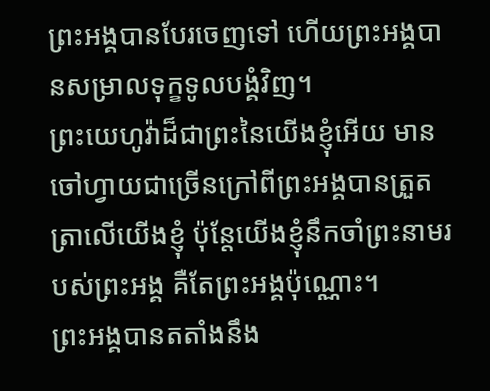ព្រះអង្គបានបែរចេញទៅ ហើយព្រះអង្គបានសម្រាលទុក្ខទូលបង្គំវិញ។
ព្រះយេហូវ៉ាដ៏ជាព្រះនៃយើងខ្ញុំអើយ មានចៅហ្វាយជាច្រើនក្រៅពីព្រះអង្គបានត្រួតត្រាលើយើងខ្ញុំ ប៉ុន្តែយើងខ្ញុំនឹកចាំព្រះនាមរបស់ព្រះអង្គ គឺតែព្រះអង្គប៉ុណ្ណោះ។
ព្រះអង្គបានតតាំងនឹង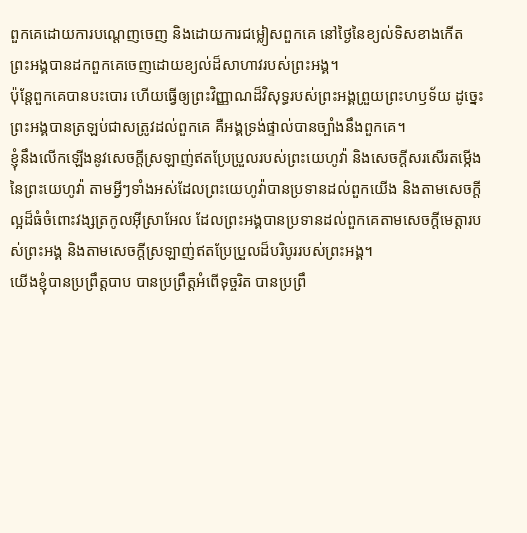ពួកគេដោយការបណ្ដេញចេញ និងដោយការជម្លៀសពួកគេ នៅថ្ងៃនៃខ្យល់ទិសខាងកើត ព្រះអង្គបានដកពួកគេចេញដោយខ្យល់ដ៏សាហាវរបស់ព្រះអង្គ។
ប៉ុន្តែពួកគេបានបះបោរ ហើយធ្វើឲ្យព្រះវិញ្ញាណដ៏វិសុទ្ធរបស់ព្រះអង្គព្រួយព្រះហឫទ័យ ដូច្នេះព្រះអង្គបានត្រឡប់ជាសត្រូវដល់ពួកគេ គឺអង្គទ្រង់ផ្ទាល់បានច្បាំងនឹងពួកគេ។
ខ្ញុំនឹងលើកឡើងនូវសេចក្ដីស្រឡាញ់ឥតប្រែប្រួលរបស់ព្រះយេហូវ៉ា និងសេចក្ដីសរសើរតម្កើងនៃព្រះយេហូវ៉ា តាមអ្វីៗទាំងអស់ដែលព្រះយេហូវ៉ាបានប្រទានដល់ពួកយើង និងតាមសេចក្ដីល្អដ៏ធំចំពោះវង្សត្រកូលអ៊ីស្រាអែល ដែលព្រះអង្គបានប្រទានដល់ពួកគេតាមសេចក្ដីមេត្តារបស់ព្រះអង្គ និងតាមសេចក្ដីស្រឡាញ់ឥតប្រែប្រួលដ៏បរិបូររបស់ព្រះអង្គ។
យើងខ្ញុំបានប្រព្រឹត្តបាប បានប្រព្រឹត្តអំពើទុច្ចរិត បានប្រព្រឹ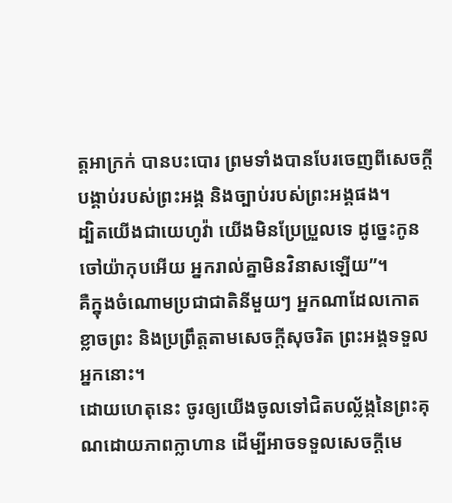ត្តអាក្រក់ បានបះបោរ ព្រមទាំងបានបែរចេញពីសេចក្ដីបង្គាប់របស់ព្រះអង្គ និងច្បាប់របស់ព្រះអង្គផង។
ដ្បិតយើងជាយេហូវ៉ា យើងមិនប្រែប្រួលទេ ដូច្នេះកូនចៅយ៉ាកុបអើយ អ្នករាល់គ្នាមិនវិនាសឡើយ”។
គឺក្នុងចំណោមប្រជាជាតិនីមួយៗ អ្នកណាដែលកោតខ្លាចព្រះ និងប្រព្រឹត្តតាមសេចក្ដីសុចរិត ព្រះអង្គទទួលអ្នកនោះ។
ដោយហេតុនេះ ចូរឲ្យយើងចូលទៅជិតបល្ល័ង្កនៃព្រះគុណដោយភាពក្លាហាន ដើម្បីអាចទទួលសេចក្ដីមេ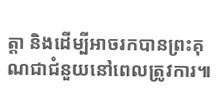ត្តា និងដើម្បីអាចរកបានព្រះគុណជាជំនួយនៅពេលត្រូវការ៕